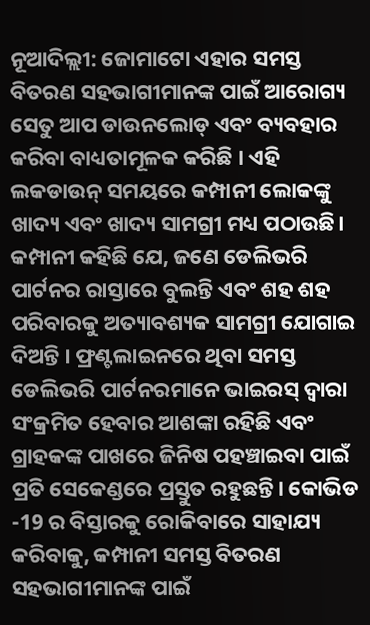ନୂଆଦିଲ୍ଲୀ: ଜୋମାଟୋ ଏହାର ସମସ୍ତ ବିତରଣ ସହଭାଗୀମାନଙ୍କ ପାଇଁ ଆରୋଗ୍ୟ ସେତୁ ଆପ ଡାଉନଲୋଡ୍ ଏବଂ ବ୍ୟବହାର କରିବା ବାଧ୍ୟତାମୂଳକ କରିଛି । ଏହି ଲକଡାଉନ୍ ସମୟରେ କମ୍ପାନୀ ଲୋକଙ୍କୁ ଖାଦ୍ୟ ଏବଂ ଖାଦ୍ୟ ସାମଗ୍ରୀ ମଧ୍ୟ ପଠାଉଛି।
କମ୍ପାନୀ କହିଛି ଯେ, ଜଣେ ଡେଲିଭରି ପାର୍ଟନର ରାସ୍ତାରେ ବୁଲନ୍ତି ଏବଂ ଶହ ଶହ ପରିବାରକୁ ଅତ୍ୟାବଶ୍ୟକ ସାମଗ୍ରୀ ଯୋଗାଇ ଦିଅନ୍ତି । ଫ୍ରଣ୍ଟଲାଇନରେ ଥିବା ସମସ୍ତ ଡେଲିଭରି ପାର୍ଟନରମାନେ ଭାଇରସ୍ ଦ୍ବାରା ସଂକ୍ରମିତ ହେବାର ଆଶଙ୍କା ରହିଛି ଏବଂ ଗ୍ରାହକଙ୍କ ପାଖରେ ଜିନିଷ ପହଞ୍ଚାଇବା ପାଇଁ ପ୍ରତି ସେକେଣ୍ଡରେ ପ୍ରସ୍ତୁତ ରହୁଛନ୍ତି। କୋଭିଡ -19 ର ବିସ୍ତାରକୁ ରୋକିବାରେ ସାହାଯ୍ୟ କରିବାକୁ, କମ୍ପାନୀ ସମସ୍ତ ବିତରଣ ସହଭାଗୀମାନଙ୍କ ପାଇଁ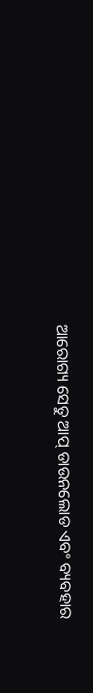ଆରୋଗ୍ୟ ସେତୁ ଆପ୍ ଡାଉନଲୋଡ ଏବଂ ବ୍ୟବହାର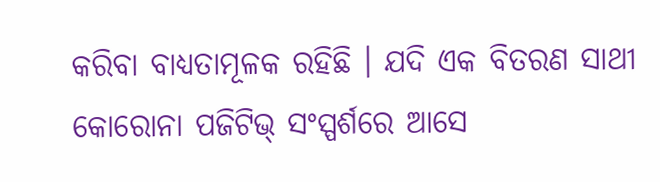କରିବା ବାଧ୍ୟତାମୂଳକ ରହିଛି । ଯଦି ଏକ ବିତରଣ ସାଥୀ କୋରୋନା ପଜିଟିଭ୍ ସଂସ୍ପର୍ଶରେ ଆସେ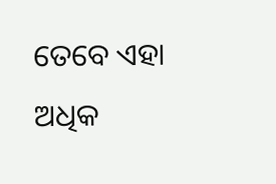ତେବେ ଏହା ଅଧିକ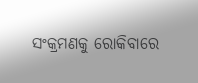ସଂକ୍ରମଣକୁ ରୋକିବାରେ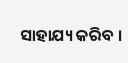ସାହାଯ୍ୟ କରିବ ।